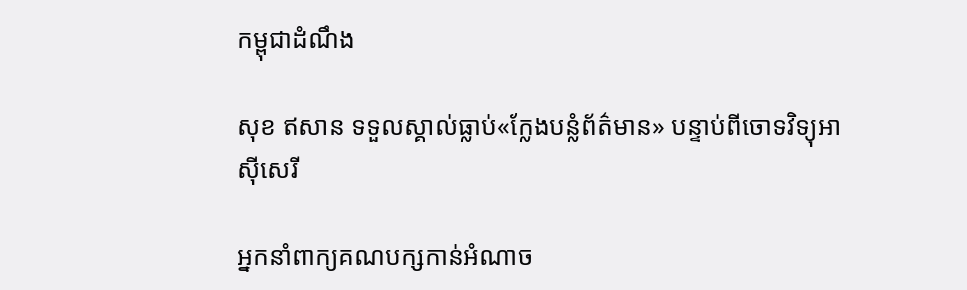កម្ពុជាដំណឹង

សុខ ឥសាន ទទួលស្គាល់ធ្លាប់«ក្លែងបន្លំព័ត៌មាន» បន្ទាប់ពីចោទវិទ្យុអាស៊ីសេរី

អ្នកនាំពាក្យគណបក្សកាន់អំណាច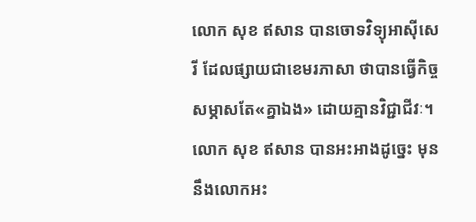លោក សុខ ឥសាន បានចោទវិទ្យុអាស៊ីសេរី ដែលផ្សាយជាខេមរភាសា ថាបានធ្វើកិច្ចសម្ភាសតែ«គ្នាឯង» ដោយគ្មានវិជ្ជាជីវៈ។ លោក សុខ ឥសាន បានអះអាងដូច្នេះ មុននឹងលោកអះ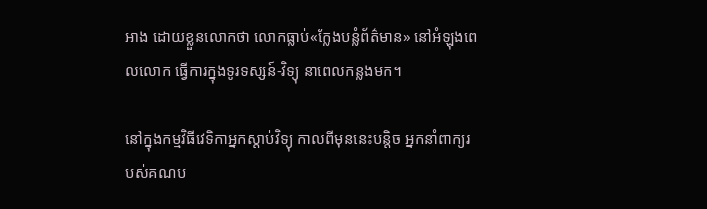អាង ដោយខ្លួនលោកថា លោកធ្លាប់«ក្លែងបន្លំព័ត៌មាន» នៅអំឡុងពេលលោក ធ្វើការក្នុងទូរទស្សន៍-វិទ្យុ នាពេលកន្លងមក។

នៅក្នុងកម្មវិធីវេទិកាអ្នកស្ដាប់វិទ្យុ កាលពីមុននេះបន្តិច អ្នកនាំពាក្យរបស់គណប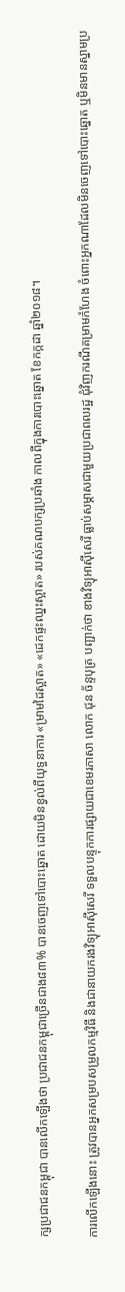ក្សប្រជាជនកម្ពុជា បានលើកឡើងថា ប្រជាជនកម្ពុជាច្រើនជាង៨៣% បានចេញទៅបោះឆ្នោត ដោយមិនខ្វល់ពីយុទ្ធនាការ «ម្រាមដៃស្អាត» «ដេកផ្ទះឈ្នះស្អាត» របស់គណបក្សប្រឆាំង កាលពីក្នុងការបោះឆ្នោត ខែកក្កដា ឆ្នាំ២០១៨។

ការលើកឡើងនោះ ត្រូវបានអ្នកសម្របសម្រួលកម្មវិធី និងជានាយករងវិទ្យុអាស៊ីសេរី ទទួលបន្ទុកការផ្សាយជាខេមរភាសា លោក ជុន ច័ន្ទបុត្រ បញ្ជាក់ថា ខាងវិទ្យុអាស៊ីសេរី ធ្លាប់សម្ភាសជាមួយប្រជាពលរដ្ឋ ជុំវិញករណីគម្រាមកំហែង ចំពោះអ្នកណាដែលមិនចេញទៅបោះឆ្នោត ឬមិនមានស្នាមប្រ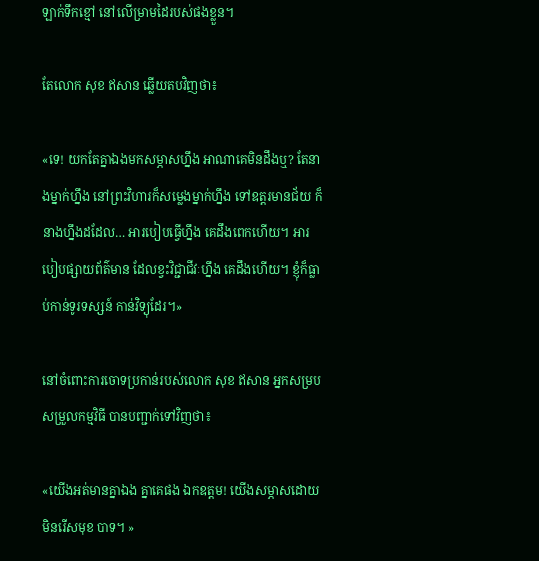ឡាក់ទឹកខ្មៅ នៅលើម្រាមដៃរបស់ផងខ្លួន។

តែលោក សុខ ឥសាន ឆ្លើយតបវិញថា៖

«ទេ! យកតែគ្នាឯងមកសម្ភាសហ្នឹង អាណាគេមិនដឹងឬ? តែនាងម្នាក់ហ្នឹង នៅព្រះវិហារក៏សម្លេងម្នាក់ហ្នឹង ទៅឧត្ដរមានជ័យ ក៏នាងហ្នឹងដដែល… អារបៀបធ្វើហ្នឹង គេដឹងពេកហើយ។ អារបៀបផ្សាយព័ត៌មាន ដែលខ្វះវិជ្ជាជីវៈហ្នឹង គេដឹងហើយ។ ខ្ញុំក៏ធ្លាប់កាន់ទូរទស្សន៍ កាន់វិទ្យុដែរ។»

នៅចំពោះការចោទប្រកាន់របស់លោក សុខ ឥសាន អ្នកសម្របសម្រួលកម្មវិធី បានបញ្ជាក់ទៅវិញថា៖

«យើងអត់មានគ្នាឯង គ្នាគេផង ឯកឧត្ដម! យើងសម្ភាសដោយមិនរើសមុខ បាទ។ »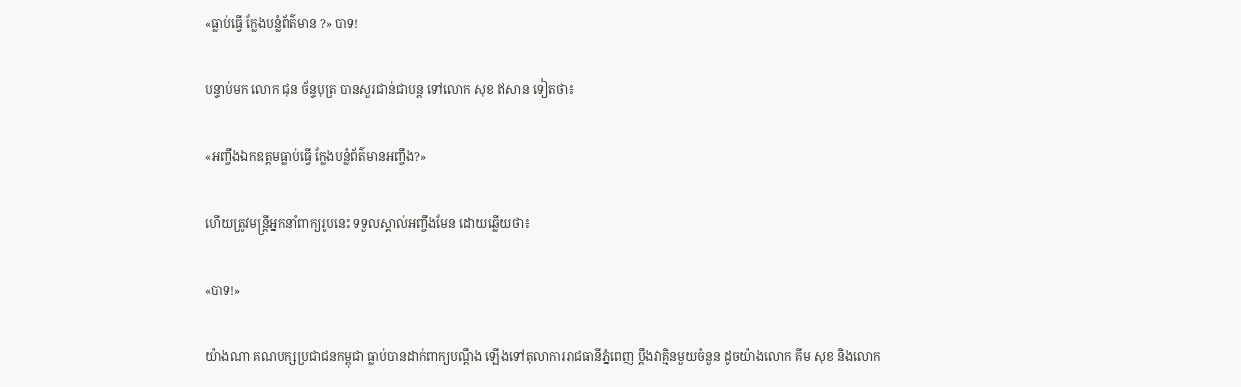«ធ្លាប់ធ្វើ ក្លែងបន្លំព័ត៌មាន ?» បាទ!

បន្ទាប់មក លោក ជុន ច័ន្ទបុត្រ បានសួរជាន់ជាបន្ត ទៅលោក សុខ ឥសាន ទៀតថា៖

«អញ្ចឹងឯកឧត្ដមធ្លាប់ធ្វើ ក្លែងបន្លំព័ត៌មានអញ្ចឹង?»

ហើយត្រូវមន្ត្រីអ្នកនាំពាក្យរូបនេះ ទទួលស្គាល់អញ្ចឹងមែន ដោយឆ្លើយថា៖

«បាទ!»

យ៉ាងណា គណបក្សប្រជាជនកម្ពុជា ធ្លាប់បានដាក់ពាក្យបណ្ដឹង ឡើងទៅតុលាការរាជធានីភ្នំពេញ ប្ដឹងវាគ្មិនមួយចំនួន ដូចយ៉ាងលោក គីម សុខ និងលោក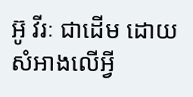អ៊ូ វីរៈ ជាដើម ដោយសំអាងលើអ្វី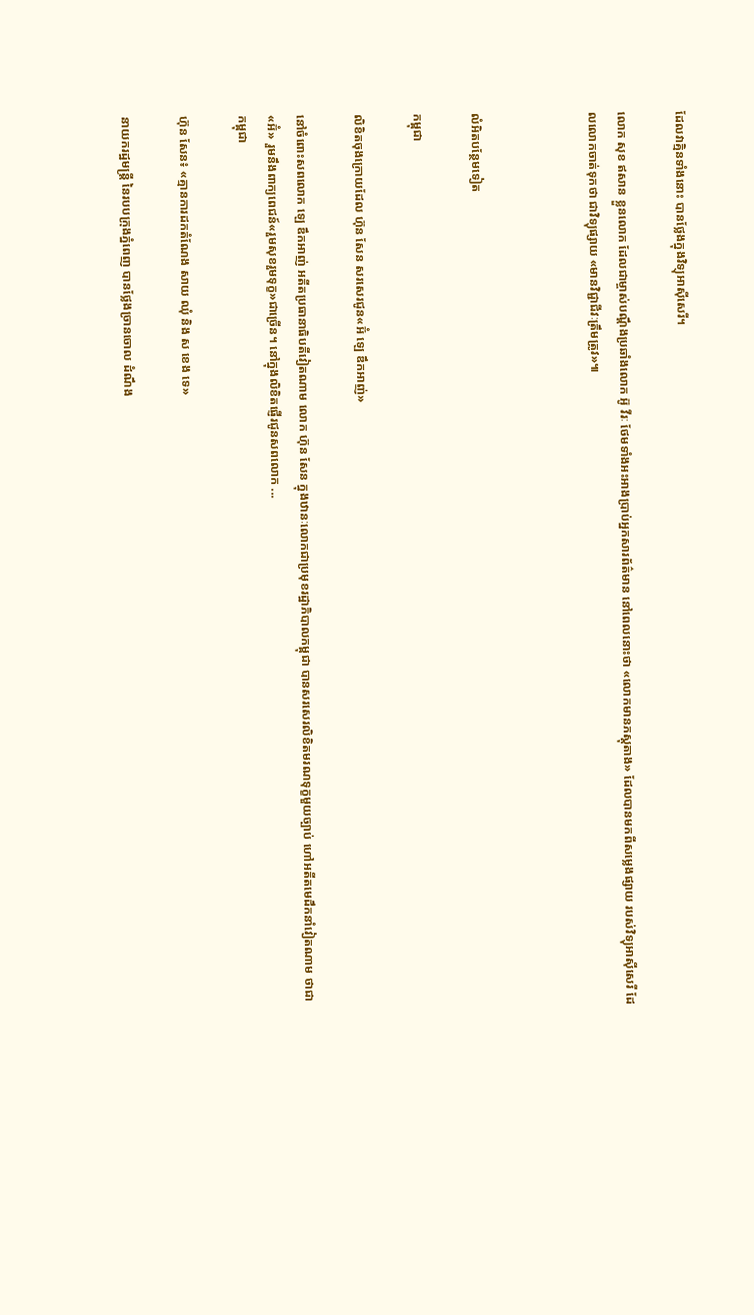ដែលវាគ្មិនទាំងនោះ បានថ្លែងក្នុងវិទ្យុអាស៊ីសេរី។

លោក សុខ ឥសាន ខ្លួនលោក ដែលជាម្ចាស់បណ្ដឹងប្រឆាំងលោក អ៊ូ វីរៈ ថែមទាំងអះអាងប្រាប់អ្នកសារព័ត៌មាន នៅពេលនោះថា «លោកមានភស្ដុតាង» ដែលបានមកពីសម្លេងផ្សាយ របស់វិទ្យុអាស៊ីសេរី ដែលលោកចាត់ទុកថា ជាវិទ្យុផ្សាយ «មានវិជ្ជាជីវៈត្រឹមត្រូវ»៕



លំអិតបន្ថែមទៀត

កម្ពុជា

លិខិតចុងក្រោយដែល ហ៊ុន សែន សរសេរជូន«អ៊ំ ឡេ ឌឹកអាញ់»

នៅចំពោះសពលោក ឡេ ឌឹកអាញ់ អតីតប្រធានាធិបតីវៀតណាម លោក ហ៊ុន សែន ក្នុងឋានៈលោកជាប្រមុខរដ្ឋាភិបាលកម្ពុជា បានសរសេរលិខិតមរណទុក្ខមួយច្បាប់ ហៅអតីតមេដឹកនាំវៀតណាម ថាជា«អ៊ំ» រួមនឹងពាក្យពេជន៍«រួមសុខរួមទុក្ខ»ជាច្រើន។ នៅក្នុងលិខិតផ្ញើរជូនសពលោក ...
កម្ពុជា

ហ៊ុន សែន៖ «គ្មានការដកតំណែង សាយ ឈុំ និង ស ខេង ទេ»

នាយករដ្ឋមន្រ្តី នៃរបបក្រុងភ្នំពេញ បានថ្លែងច្រានចោល ដំណឹង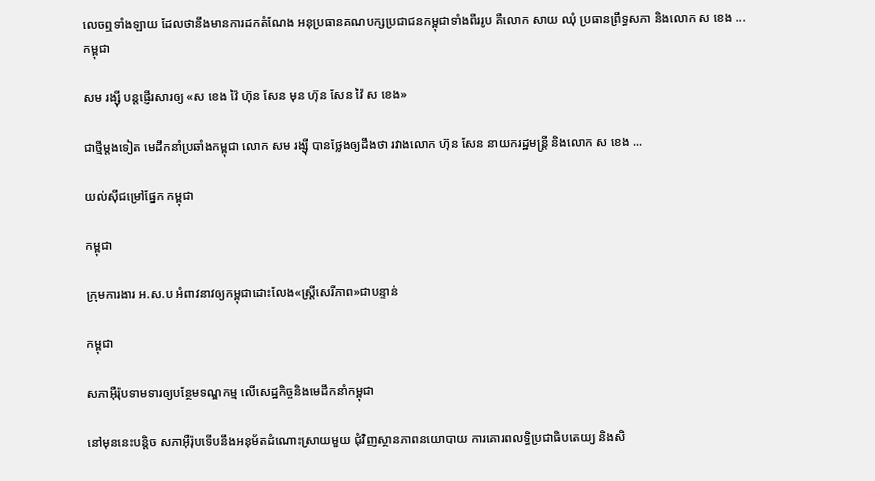លេចឮទាំងឡាយ ដែលថានឹងមានការដកតំណែង អនុប្រធានគណបក្សប្រជាជនកម្ពុជាទាំងពីររូប គឺលោក សាយ ឈុំ ប្រធានព្រឹទ្ធសភា និងលោក ស ខេង ...
កម្ពុជា

សម រង្ស៊ី បន្តផ្ញើរសារឲ្យ «ស ខេង វ៉ៃ ហ៊ុន សែន មុន ហ៊ុន សែន វ៉ៃ ស ខេង»

ជាថ្មីម្ដងទៀត មេដឹកនាំប្រឆាំងកម្ពុជា លោក សម រង្ស៊ី បានថ្លែងឲ្យដឹងថា រវាងលោក ហ៊ុន សែន នាយករដ្ឋមន្ត្រី និងលោក ស ខេង ...

យល់ស៊ីជម្រៅផ្នែក កម្ពុជា

កម្ពុជា

ក្រុមការងារ អ.ស.ប អំពាវនាវឲ្យកម្ពុជាដោះលែង«ស្ត្រីសេរីភាព»ជាបន្ទាន់

កម្ពុជា

សភាអ៊ឺរ៉ុបទាមទារឲ្យបន្ថែមទណ្ឌកម្ម លើសេដ្ឋកិច្ចនិងមេដឹកនាំកម្ពុជា

នៅមុននេះបន្តិច សភាអ៊ឺរ៉ុបទើបនឹងអនុម័តដំណោះស្រាយមួយ ជុំវិញស្ថានភាពនយោបាយ ការគោរពលទ្ធិប្រជាធិបតេយ្យ និងសិ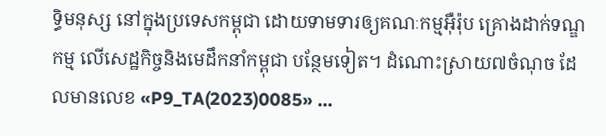ទ្ធិមនុស្ស នៅក្នុងប្រទេសកម្ពុជា ដោយទាមទារឲ្យគណៈកម្មអ៊ឺរ៉ុប គ្រោងដាក់ទណ្ឌកម្ម លើសេដ្ឋកិច្ចនិងមេដឹកនាំកម្ពុជា បន្ថែមទៀត។ ដំណោះស្រាយ៧ចំណុច ដែលមានលេខ «P9_TA(2023)0085» ...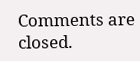Comments are closed.